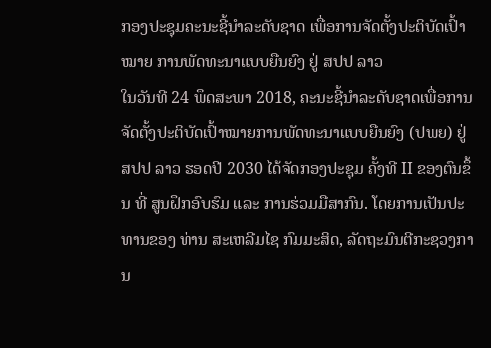ກອງປະຊຸມຄະນະຊີ້ນໍາລະດັບຊາດ ເພື່ອການຈັດຕັ້ງປະຕິບັດເປົ້າໝາຍ ການພັດທະນາແບບຍືນຍົງ ຢູ່ ສປປ ລາວ
ໃນວັນທີ 24 ພຶດສະພາ 2018, ຄະນະຊີ້ນໍາລະດັບຊາດເພື່ອການຈັດຕັ້ງປະຕິບັດເປົ້າໝາຍການພັດທະນາແບບຍືນຍົງ (ປພຍ) ຢູ່ ສປປ ລາວ ຮອດປີ 2030 ໄດ້ຈັດກອງປະຊຸມ ຄັ້ງທີ II ຂອງຕົນຂຶ້ນ ທີ່ ສູນຝຶກອົບຮົມ ແລະ ການຮ່ວມມືສາກົນ. ໂດຍການເປັນປະທານຂອງ ທ່ານ ສະເຫລີມໄຊ ກົມມະສິດ, ລັດຖະມົນຕີກະຊວງການ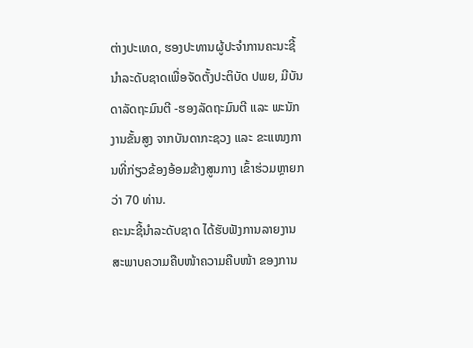ຕ່າງປະເທດ, ຮອງປະທານຜູ້ປະຈໍາການຄະນະຊີ້ນໍາລະດັບຊາດເພື່ອຈັດຕັ້ງປະຕິບັດ ປພຍ, ມີບັນດາລັດຖະມົນຕີ -ຮອງລັດຖະມົນຕີ ແລະ ພະນັກງານຂັ້ນສູງ ຈາກບັນດາກະຊວງ ແລະ ຂະແໜງການທີ່ກ່ຽວຂ້ອງອ້ອມຂ້າງສູນກາງ ເຂົ້າຮ່ວມຫຼາຍກວ່າ 70 ທ່ານ.
ຄະນະຊີ້ນໍາລະດັບຊາດ ໄດ້ຮັບຟັງການລາຍງານສະພາບຄວາມຄືບໜ້າຄວາມຄືບໜ້າ ຂອງການ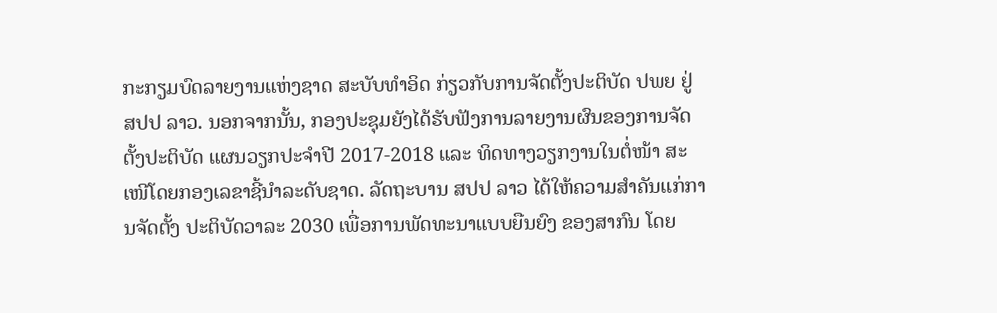ກະກຽມບົດລາຍງານແຫ່ງຊາດ ສະບັບທຳອິດ ກ່ຽວກັບການຈັດຕັ້ງປະຕິບັດ ປພຍ ຢູ່ ສປປ ລາວ. ນອກຈາກນັ້ນ, ກອງປະຊຸມຍັງໄດ້ຮັບຟັງການລາຍງານຜົນຂອງການຈັດຕັ້ງປະຕິບັດ ແຜນວຽກປະຈໍາປີ 2017-2018 ແລະ ທິດທາງວຽກງານໃນຕໍ່ໜ້າ ສະເໜີໂດຍກອງເລຂາຊີ້ນຳລະດັບຊາດ. ລັດຖະບານ ສປປ ລາວ ໄດ້ໃຫ້ຄວາມສໍາຄັນແກ່ການຈັດຕັ້ງ ປະຕິບັດວາລະ 2030 ເພື່ອການພັດທະນາແບບຍືນຍົງ ຂອງສາກົນ ໂດຍ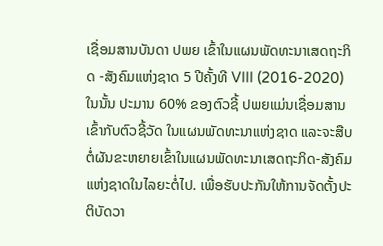ເຊື່ອມສານບັນດາ ປພຍ ເຂົ້າໃນແຜນພັດທະນາເສດຖະກິດ -ສັງຄົມແຫ່ງຊາດ 5 ປີຄັ້ງທີ VIII (2016-2020) ໃນນັ້ນ ປະມານ 60% ຂອງຕົວຊີ້ ປພຍແມ່ນເຊື່ອມສານເຂົ້າກັບຕົວຊີ້ວັດ ໃນແຜນພັດທະນາແຫ່ງຊາດ ແລະຈະສືບຕໍ່ຜັນຂະຫຍາຍເຂົ້າໃນແຜນພັດທະນາເສດຖະກິດ-ສັງຄົມແຫ່ງຊາດໃນໄລຍະຕໍ່ໄປ. ເພື່ອຮັບປະກັນໃຫ້ການຈັດຕັ້ງປະຕິບັດວາ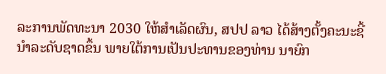ລະການພັດທະນາ 2030 ໃຫ້ສໍາເລັດຜົນ, ສປປ ລາວ ໄດ້ສ້າງຕັ້ງຄະນະຊີ້ນຳລະດັບຊາດຂຶ້ນ ພາຍໃຕ້ການເປັນປະທານຂອງທ່ານ ນາຍົກ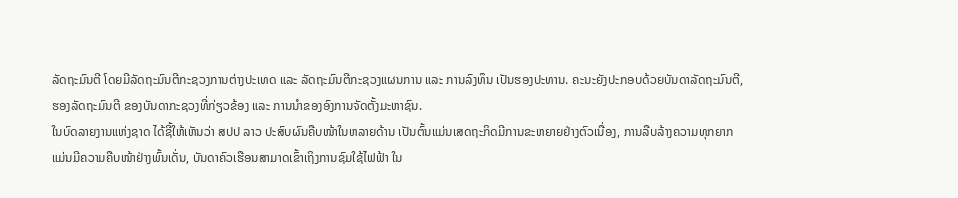ລັດຖະມົນຕີ ໂດຍມີລັດຖະມົນຕີກະຊວງການຕ່າງປະເທດ ແລະ ລັດຖະມົນຕີກະຊວງແຜນການ ແລະ ການລົງທຶນ ເປັນຮອງປະທານ. ຄະນະຍັງປະກອບດ້ວຍບັນດາລັດຖະມົນຕີ, ຮອງລັດຖະມົນຕີ ຂອງບັນດາກະຊວງທີ່ກ່ຽວຂ້ອງ ແລະ ການນຳຂອງອົງການຈັດຕັ້ງມະຫາຊົນ.
ໃນບົດລາຍງານແຫ່ງຊາດ ໄດ້ຊີ້ໃຫ້ເຫັນວ່າ ສປປ ລາວ ປະສົບຜົນຄືບໜ້າໃນຫລາຍດ້ານ ເປັນຕົ້ນແມ່ນເສດຖະກິດມີການຂະຫຍາຍຢ່າງຕົວເນື່ອງ, ການລືບລ້າງຄວາມທຸກຍາກ ແມ່ນມີຄວາມຄືບໜ້າຢ່າງພົ້ນເດັ່ນ, ບັນດາຄົວເຮືອນສາມາດເຂົ້າເຖິງການຊົມໃຊ້ໄຟຟ້າ ໃນ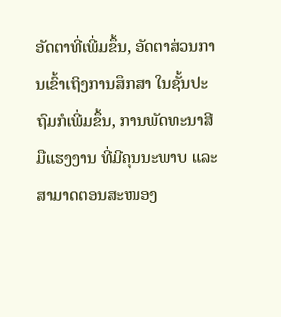ອັດຕາທີ່ເພີ່ມຂຶ້ນ, ອັດຕາສ່ວນການເຂົ້າເຖິງການສຶກສາ ໃນຊັ້ນປະຖົມກໍເພີ່ມຂຶ້ນ, ການພັດທະນາສີມືແຮງງານ ທີ່ມີຄຸນນະພາບ ແລະ ສາມາດຕອນສະໜອງ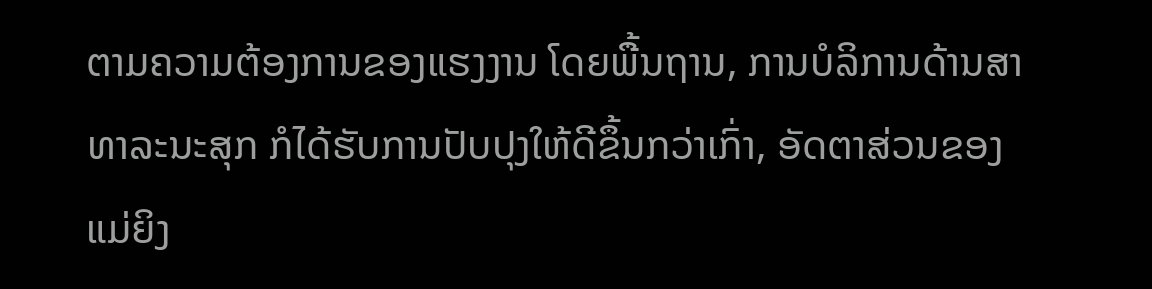ຕາມຄວາມຕ້ອງການຂອງແຮງງານ ໂດຍພື້ນຖານ, ການບໍລິການດ້ານສາທາລະນະສຸກ ກໍໄດ້ຮັບການປັບປຸງໃຫ້ດີຂຶ້ນກວ່າເກົ່າ, ອັດຕາສ່ວນຂອງແມ່ຍິງ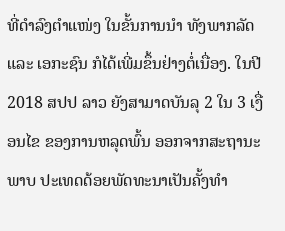ທີ່ດໍາລົງຕໍາແໜ່ງ ໃນຂັ້ນການນໍາ ທັງພາກລັດ ແລະ ເອກະຊົນ ກໍໄດ້ເພີ່ມຂຶ້ນຢ່າງຕໍ່ເນື່ອງ. ໃນປີ 2018 ສປປ ລາວ ຍັງສາມາດບັນລຸ 2 ໃນ 3 ເງື່ອນໄຂ ຂອງການຫລຸດພົ້ນ ອອກຈາກສະຖານະພາບ ປະເທດດ້ອຍພັດທະນາເປັນຄັ້ງທໍາ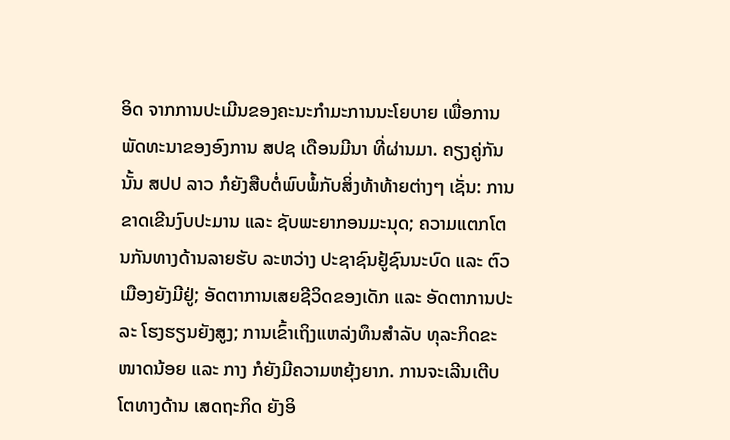ອິດ ຈາກການປະເມີນຂອງຄະນະກໍາມະການນະໂຍບາຍ ເພື່ອການພັດທະນາຂອງອົງການ ສປຊ ເດືອນມີນາ ທີ່ຜ່ານມາ. ຄຽງຄູ່ກັນນັ້ນ ສປປ ລາວ ກໍຍັງສືບຕໍ່ພົບພໍ້ກັບສິ່ງທ້າທ້າຍຕ່າງໆ ເຊັ່ນ: ການຂາດເຂີນງົບປະມານ ແລະ ຊັບພະຍາກອນມະນຸດ; ຄວາມແຕກໂຕນກັນທາງດ້ານລາຍຮັບ ລະຫວ່າງ ປະຊາຊົນຢູ້ຊົນນະບົດ ແລະ ຕົວເມືອງຍັງມີຢູ່; ອັດຕາການເສຍຊີວິດຂອງເດັກ ແລະ ອັດຕາການປະລະ ໂຮງຮຽນຍັງສູງ; ການເຂົ້າເຖິງແຫລ່ງທຶນສໍາລັບ ທຸລະກິດຂະໜາດນ້ອຍ ແລະ ກາງ ກໍຍັງມີຄວາມຫຍຸ້ງຍາກ. ການຈະເລີນເຕີບໂຕທາງດ້ານ ເສດຖະກິດ ຍັງອິ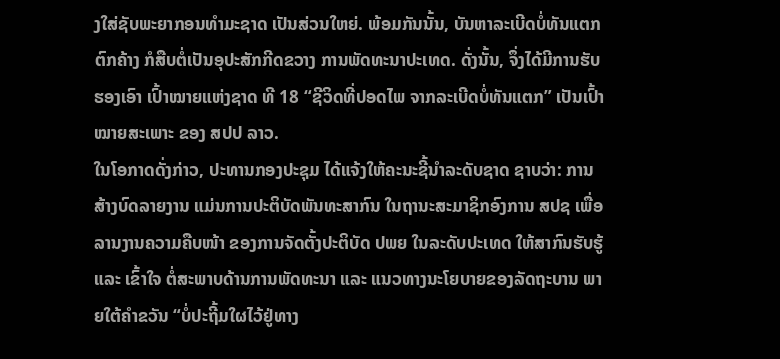ງໃສ່ຊັບພະຍາກອນທໍາມະຊາດ ເປັນສ່ວນໃຫຍ່. ພ້ອມກັນນັ້ນ, ບັນຫາລະເບີດບໍ່ທັນແຕກຕົກຄ້າງ ກໍສືບຕໍ່ເປັນອຸປະສັກກີດຂວາງ ການພັດທະນາປະເທດ. ດັ່ງນັ້ນ, ຈຶ່ງໄດ້ມີການຮັບຮອງເອົາ ເປົ້າໝາຍແຫ່ງຊາດ ທີ 18 “ຊີວິດທີ່ປອດໄພ ຈາກລະເບີດບໍ່ທັນແຕກ” ເປັນເປົ້າໝາຍສະເພາະ ຂອງ ສປປ ລາວ.
ໃນໂອກາດດັ່ງກ່າວ, ປະທານກອງປະຊຸມ ໄດ້ແຈ້ງໃຫ້ຄະນະຊີ້ນໍາລະດັບຊາດ ຊາບວ່າ: ການສ້າງບົດລາຍງານ ແມ່ນການປະຕິບັດພັນທະສາກົນ ໃນຖານະສະມາຊິກອົງການ ສປຊ ເພື່ອລານງານຄວາມຄືບໜ້າ ຂອງການຈັດຕັ້ງປະຕິບັດ ປພຍ ໃນລະດັບປະເທດ ໃຫ້ສາກົນຮັບຮູ້ ແລະ ເຂົ້າໃຈ ຕໍ່ສະພາບດ້ານການພັດທະນາ ແລະ ແນວທາງນະໂຍບາຍຂອງລັດຖະບານ ພາຍໃຕ້ຄໍາຂວັນ “ບໍ່ປະຖີ້ມໃຜໄວ້ຢູ່ທາງ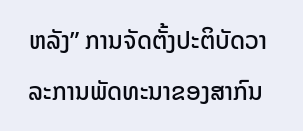ຫລັງ” ການຈັດຕັ້ງປະຕິບັດວາລະການພັດທະນາຂອງສາກົນ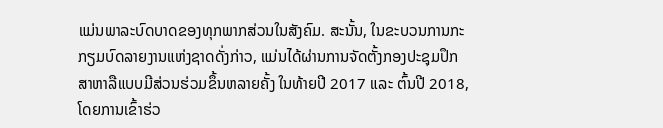ແມ່ນພາລະບົດບາດຂອງທຸກພາກສ່ວນໃນສັງຄົມ. ສະນັ້ນ, ໃນຂະບວນການກະກຽມບົດລາຍງານແຫ່ງຊາດດັ່ງກ່າວ, ແມ່ນໄດ້ຜ່ານການຈັດຕັ້ງກອງປະຊຸມປຶກສາຫາລືແບບມີສ່ວນຮ່ວມຂຶ້ນຫລາຍຄັ້ງ ໃນທ້າຍປີ 2017 ແລະ ຕົ້ນປີ 2018, ໂດຍການເຂົ້າຮ່ວ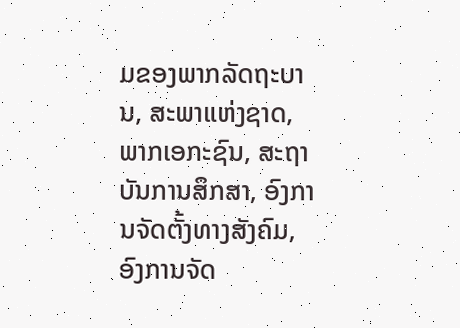ມຂອງພາກລັດຖະບານ, ສະພາແຫ່ງຊາດ, ພາກເອກະຊົນ, ສະຖາບັນການສຶກສາ, ອົງການຈັດຕັ້ງທາງສັງຄົມ, ອົງການຈັດ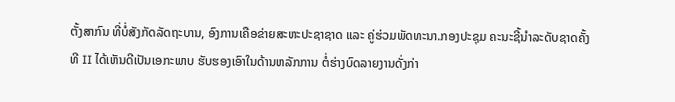ຕັ້ງສາກົນ ທີ່ບໍ່ສັງກັດລັດຖະບານ, ອົງການເຄືອຂ່າຍສະຫະປະຊາຊາດ ແລະ ຄູ່ຮ່ວມພັດທະນາ.ກອງປະຊຸມ ຄະນະຊີ້ນໍາລະດັບຊາດຄັ້ງທີ II ໄດ້ເຫັນດີເປັນເອກະພາບ ຮັບຮອງເອົາໃນດ້ານຫລັກການ ຕໍ່ຮ່າງບົດລາຍງານດັ່ງກ່າ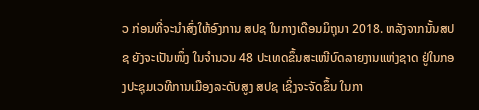ວ ກ່ອນທີ່ຈະນໍາສົ່ງໃຫ້ອົງການ ສປຊ ໃນກາງເດືອນມິຖຸນາ 2018. ຫລັງຈາກນັ້ນສປຊ ຍັງຈະເປັນໜຶ່ງ ໃນຈໍານວນ 48 ປະເທດຂຶ້ນສະເໜີບົດລາຍງານແຫ່ງຊາດ ຢູ່ໃນກອງປະຊຸມເວທີການເມືອງລະດັບສູງ ສປຊ ເຊິ່ງຈະຈັດຂຶ້ນ ໃນກາ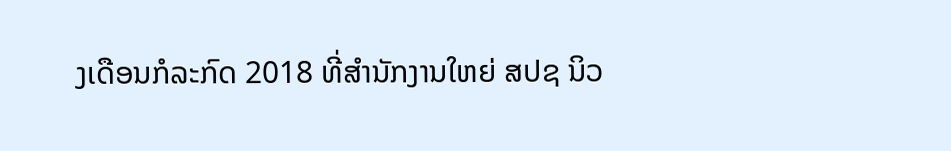ງເດືອນກໍລະກົດ 2018 ທີ່ສໍານັກງານໃຫຍ່ ສປຊ ນິວ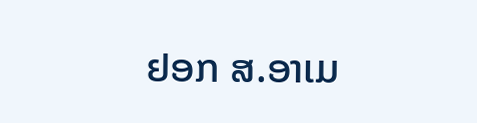ຢອກ ສ.ອາເມ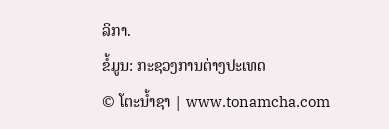ລິກາ.
ຂໍ້ມູນ: ກະຊວງການຕ່າງປະເທດ
© ໂຕະນໍ້າຊາ | www.tonamcha.com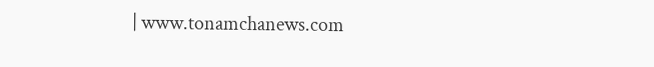| www.tonamchanews.com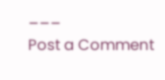___
Post a Comment